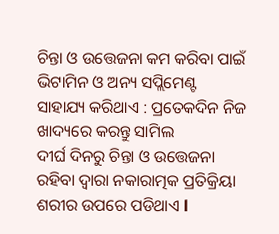ଚିନ୍ତା ଓ ଉତ୍ତେଜନା କମ କରିବା ପାଇଁ ଭିଟାମିନ ଓ ଅନ୍ୟ ସପ୍ଲିମେଣ୍ଟ ସାହାଯ୍ୟ କରିଥାଏ : ପ୍ରତେକଦିନ ନିଜ ଖାଦ୍ୟରେ କରନ୍ତୁ ସାମିଲ
ଦୀର୍ଘ ଦିନରୁ ଚିନ୍ତା ଓ ଉତ୍ତେଜନା ରହିବା ଦ୍ୱାରା ନକାରାତ୍ମକ ପ୍ରତିକ୍ରିୟା ଶରୀର ଉପରେ ପଡିଥାଏ l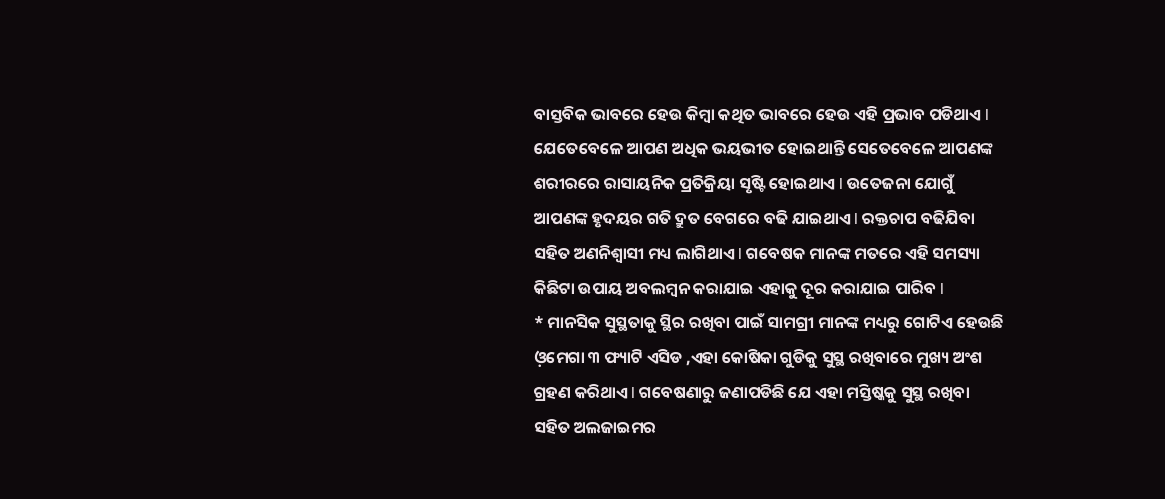ବାସ୍ତବିକ ଭାବରେ ହେଉ କିମ୍ବା କଥିତ ଭାବରେ ହେଉ ଏହି ପ୍ରଭାବ ପଡିଥାଏ l ଯେତେବେଳେ ଆପଣ ଅଧିକ ଭୟଭୀତ ହୋଇଥାନ୍ତି ସେତେବେଳେ ଆପଣଙ୍କ ଶରୀରରେ ରାସାୟନିକ ପ୍ରତିକ୍ରିୟା ସୃଷ୍ଟି ହୋଇଥାଏ l ଉତେଜନା ଯୋଗୁଁ ଆପଣଙ୍କ ହୃଦୟର ଗତି ଦ୍ରୁତ ବେଗରେ ବଢି ଯାଇଥାଏ l ରକ୍ତଚାପ ବଢିଯିବା ସହିତ ଅଣନିଶ୍ୱାସୀ ମଧ୍ୟ ଲାଗିଥାଏ l ଗବେଷକ ମାନଙ୍କ ମତରେ ଏହି ସମସ୍ୟା କିଛିଟା ଉପାୟ ଅବଲମ୍ବନ କରାଯାଇ ଏହାକୁ ଦୂର କରାଯାଇ ପାରିବ l
* ମାନସିକ ସୁସ୍ଥତାକୁ ସ୍ଥିର ରଖିବା ପାଇଁ ସାମଗ୍ରୀ ମାନଙ୍କ ମଧ୍ୟରୁ ଗୋଟିଏ ହେଉଛି ଓ଼ମେଗା ୩ ଫ୍ୟାଟି ଏସିଡ ,ଏହା କୋଷିକା ଗୁଡିକୁ ସୁସ୍ଥ ରଖିବାରେ ମୁଖ୍ୟ ଅଂଶ ଗ୍ରହଣ କରିଥାଏ l ଗବେଷଣାରୁ ଜଣାପଡିଛି ଯେ ଏହା ମସ୍ତିଷ୍କକୁ ସୁସ୍ଥ ରଖିବା ସହିତ ଅଲଜାଇମର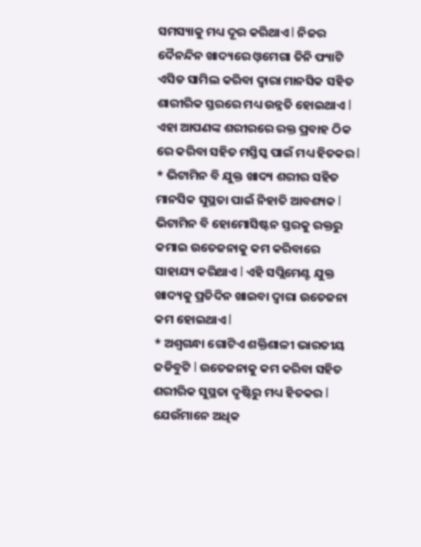ସମସ୍ୟାକୁ ମଧ୍ୟ ଦୂର କରିଥାଏ l ନିଜର ଦୈନନ୍ଦିନ ଖାଦ୍ୟରେ ଓ଼ମେଗା ତିନି ଫ୍ୟାଟି ଏସିଡ ସାମିଲ କରିବା ଦ୍ୱାରା ମାନସିକ ସହିତ ଶାରୀରିକ ସ୍ତରରେ ମଧ୍ୟ ଉନ୍ନତି ହୋଇଥାଏ l ଏହା ଆପଣଙ୍କ ଶରୀରରେ ରକ୍ତ ପ୍ରବାହ ଠିକ ରେ କରିବା ସହିତ ମସ୍ତିସ୍କ ପାଇଁ ମଧ୍ୟ ହିତକର l
* ଭିଟାମିନ ବି ଯୁକ୍ତ ଖାଦ୍ୟ ଶରୀର ସହିତ ମାନସିକ ସୁସ୍ଥତା ପାଇଁ ନିହାତି ଆବଶ୍ୟକ l ଭିଟାମିନ ବି ହୋମୋସିଷ୍ଟନ ସ୍ତରକୁ ରକ୍ତରୁ କମାଇ ଉତେଜନାକୁ କମ କରିବାରେ ସାହାଯ୍ୟ କରିଥାଏ l ଏହି ସପ୍ଲିମେଣ୍ଟ ଯୁକ୍ତ ଖାଦ୍ୟକୁ ପ୍ରତିଦିନ ଖାଇବା ଦ୍ୱାରା ଉତେଜନା କମ ହୋଇଥାଏ l
* ଅଶ୍ଵଗନ୍ଧା ଗୋଟିଏ ଶକ୍ତିଶାଳୀ ଭାରତୀୟ ଜଡିବୁଟି l ଉତେଜନାକୁ କମ କରିବା ସହିତ ଶରୀରିକ ସୁସ୍ଥତା ଦୃଷ୍ଟିରୁ ମଧ୍ୟ ହିତକର l ଯେଉଁମାନେ ଅଧିକ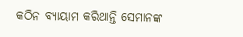କଠିନ ବ୍ୟାୟାମ କରିଥାନ୍ତି ସେମାନଙ୍କ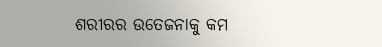ଶରୀରର ଉତେଜନାକୁ କମ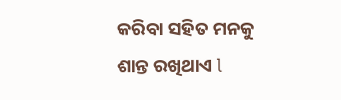କରିବା ସହିତ ମନକୁ ଶାନ୍ତ ରଖିଥାଏ l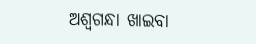ଅଶ୍ଵଗନ୍ଧା ଖାଇବା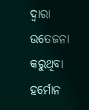ଦ୍ୱାରା ଉତେଜନା କରୁଥିବା ହର୍ମୋନ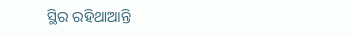ସ୍ଥିର ରହିଥାଆନ୍ତି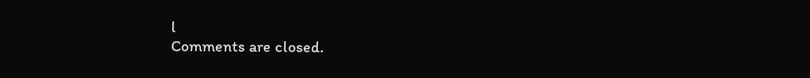l
Comments are closed.